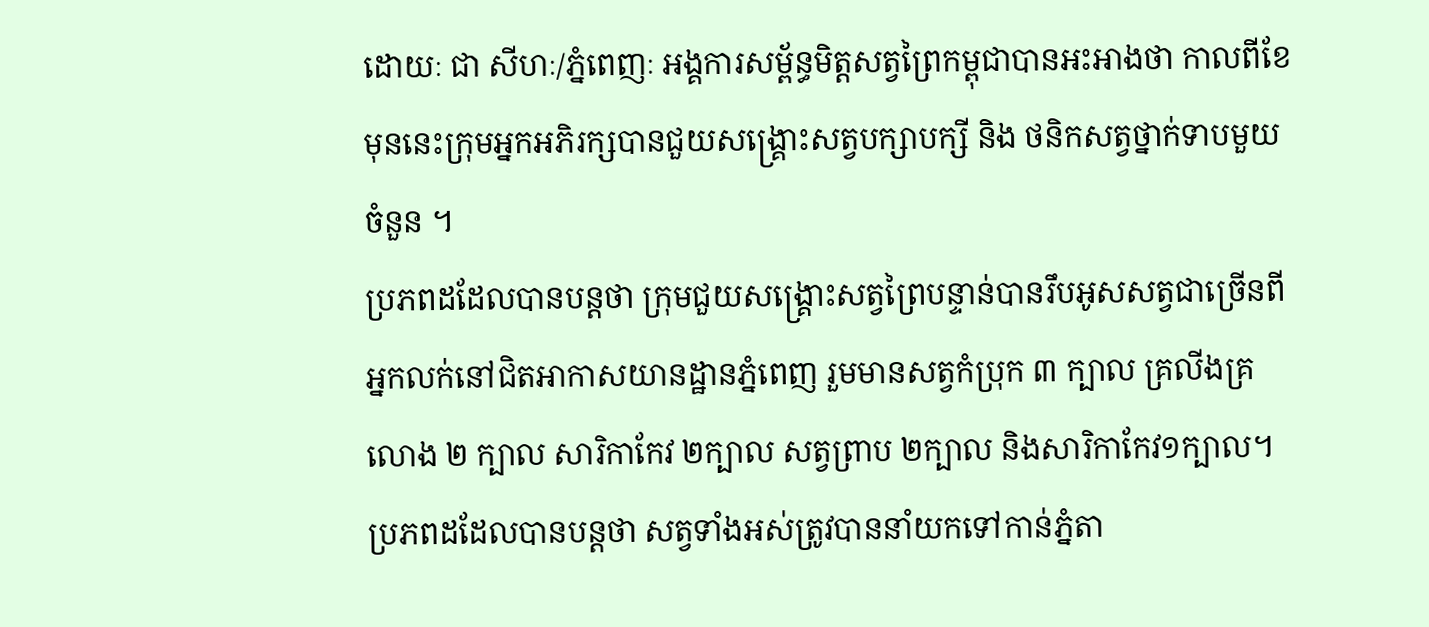ដោយៈ ជា សីហៈ/ភ្នំពេញៈ អង្គការសម្ព័ន្ធមិត្តសត្វព្រៃកម្ពុជាបានអះអាងថា កាលពីខែមុននេះក្រុមអ្នកអភិរក្សបានជួយសង្រ្គោះសត្វបក្សាបក្សី និង ថនិកសត្វថ្នាក់ទាបមួយចំនួន ។
ប្រភពដដែលបានបន្តថា ក្រុមជួយសង្គ្រោះសត្វព្រៃបន្ទាន់បានរឹបអូសសត្វជាច្រើនពីអ្នកលក់នៅជិតអាកាសយានដ្ឋានភ្នំពេញ រួមមានសត្វកំប្រុក ៣ ក្បាល គ្រលីងគ្រលោង ២ ក្បាល សារិកាកែវ ២ក្បាល សត្វព្រាប ២ក្បាល និងសារិកាកែវ១ក្បាល។
ប្រភពដដែលបានបន្តថា សត្វទាំងអស់ត្រូវបាននាំយកទៅកាន់ភ្នំតា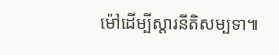ម៉ៅដើម្បីស្តារនីតិសម្បទា៕